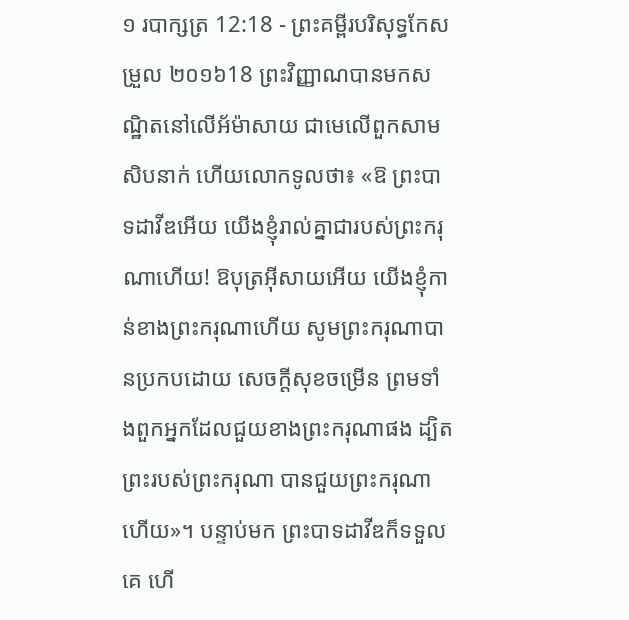១ របាក្សត្រ 12:18 - ព្រះគម្ពីរបរិសុទ្ធកែសម្រួល ២០១៦18 ព្រះវិញ្ញាណបានមកសណ្ឋិតនៅលើអ័ម៉ាសាយ ជាមេលើពួកសាមសិបនាក់ ហើយលោកទូលថា៖ «ឱ ព្រះបាទដាវីឌអើយ យើងខ្ញុំរាល់គ្នាជារបស់ព្រះករុណាហើយ! ឱបុត្រអ៊ីសាយអើយ យើងខ្ញុំកាន់ខាងព្រះករុណាហើយ សូមព្រះករុណាបានប្រកបដោយ សេចក្ដីសុខចម្រើន ព្រមទាំងពួកអ្នកដែលជួយខាងព្រះករុណាផង ដ្បិតព្រះរបស់ព្រះករុណា បានជួយព្រះករុណាហើយ»។ បន្ទាប់មក ព្រះបាទដាវីឌក៏ទទួលគេ ហើ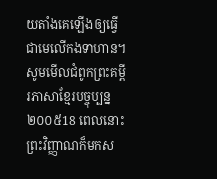យតាំងគេឡើងឲ្យធ្វើជាមេលើកងទាហាន។ សូមមើលជំពូកព្រះគម្ពីរភាសាខ្មែរបច្ចុប្បន្ន ២០០៥18 ពេលនោះ ព្រះវិញ្ញាណក៏មកស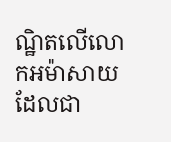ណ្ឋិតលើលោកអម៉ាសាយ ដែលជា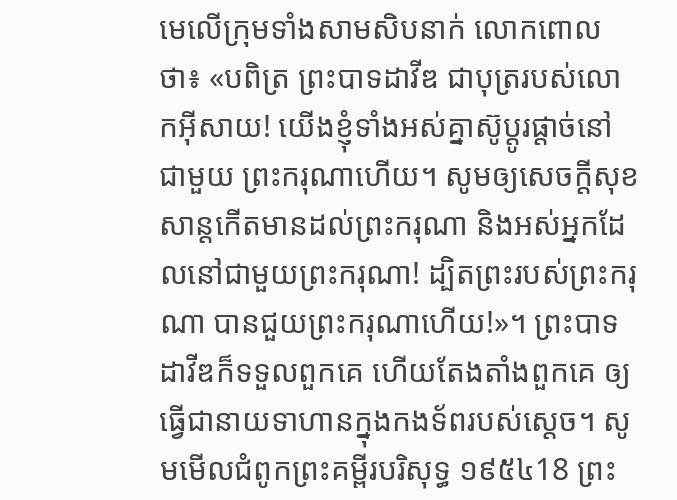មេលើក្រុមទាំងសាមសិបនាក់ លោកពោលថា៖ «បពិត្រ ព្រះបាទដាវីឌ ជាបុត្ររបស់លោកអ៊ីសាយ! យើងខ្ញុំទាំងអស់គ្នាស៊ូប្ដូរផ្ដាច់នៅជាមួយ ព្រះករុណាហើយ។ សូមឲ្យសេចក្ដីសុខសាន្តកើតមានដល់ព្រះករុណា និងអស់អ្នកដែលនៅជាមួយព្រះករុណា! ដ្បិតព្រះរបស់ព្រះករុណា បានជួយព្រះករុណាហើយ!»។ ព្រះបាទដាវីឌក៏ទទួលពួកគេ ហើយតែងតាំងពួកគេ ឲ្យធ្វើជានាយទាហានក្នុងកងទ័ពរបស់ស្ដេច។ សូមមើលជំពូកព្រះគម្ពីរបរិសុទ្ធ ១៩៥៤18 ព្រះ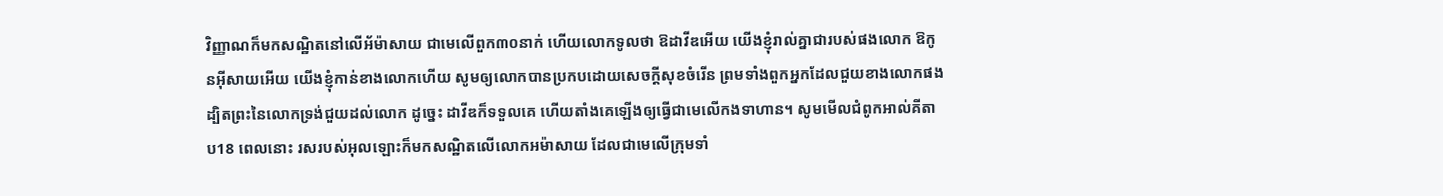វិញ្ញាណក៏មកសណ្ឋិតនៅលើអ័ម៉ាសាយ ជាមេលើពួក៣០នាក់ ហើយលោកទូលថា ឱដាវីឌអើយ យើងខ្ញុំរាល់គ្នាជារបស់ផងលោក ឱកូនអ៊ីសាយអើយ យើងខ្ញុំកាន់ខាងលោកហើយ សូមឲ្យលោកបានប្រកបដោយសេចក្ដីសុខចំរើន ព្រមទាំងពួកអ្នកដែលជួយខាងលោកផង ដ្បិតព្រះនៃលោកទ្រង់ជួយដល់លោក ដូច្នេះ ដាវីឌក៏ទទួលគេ ហើយតាំងគេឡើងឲ្យធ្វើជាមេលើកងទាហាន។ សូមមើលជំពូកអាល់គីតាប18 ពេលនោះ រសរបស់អុលឡោះក៏មកសណ្ឋិតលើលោកអម៉ាសាយ ដែលជាមេលើក្រុមទាំ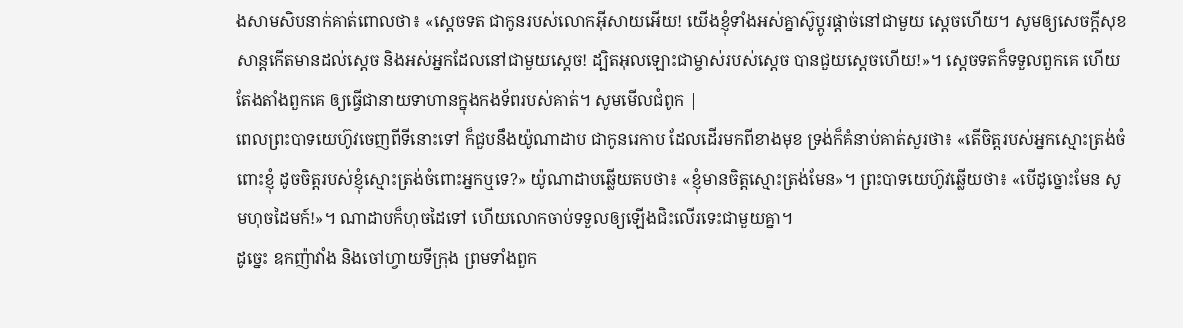ងសាមសិបនាក់គាត់ពោលថា៖ «ស្តេចទត ជាកូនរបស់លោកអ៊ីសាយអើយ! យើងខ្ញុំទាំងអស់គ្នាស៊ូប្តូរផ្តាច់នៅជាមួយ ស្តេចហើយ។ សូមឲ្យសេចក្តីសុខសាន្តកើតមានដល់ស្តេច និងអស់អ្នកដែលនៅជាមួយស្តេច! ដ្បិតអុលឡោះជាម្ចាស់របស់ស្តេច បានជួយស្តេចហើយ!»។ ស្តេចទតក៏ទទួលពួកគេ ហើយតែងតាំងពួកគេ ឲ្យធ្វើជានាយទាហានក្នុងកងទ័ពរបស់គាត់។ សូមមើលជំពូក |
ពេលព្រះបាទយេហ៊ូវចេញពីទីនោះទៅ ក៏ជួបនឹងយ៉ូណាដាប ជាកូនរេកាប ដែលដើរមកពីខាងមុខ ទ្រង់ក៏គំនាប់គាត់សួរថា៖ «តើចិត្តរបស់អ្នកស្មោះត្រង់ចំពោះខ្ញុំ ដូចចិត្តរបស់ខ្ញុំស្មោះត្រង់ចំពោះអ្នកឬទេ?» យ៉ូណាដាបឆ្លើយតបថា៖ «ខ្ញុំមានចិត្តស្មោះត្រង់មែន»។ ព្រះបាទយេហ៊ូវឆ្លើយថា៖ «បើដូច្នោះមែន សូមហុចដៃមក៍!»។ ណាដាបក៏ហុចដៃទៅ ហើយលោកចាប់ទទួលឲ្យឡើងជិះលើរទេះជាមួយគ្នា។
ដូច្នេះ ឧកញ៉ាវាំង និងចៅហ្វាយទីក្រុង ព្រមទាំងពួក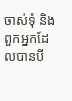ចាស់ទុំ និងពួកអ្នកដែលបានបី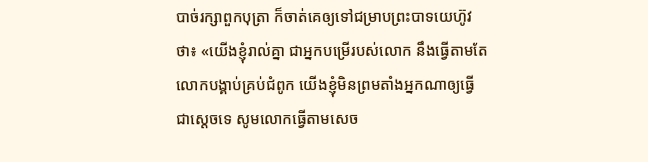បាច់រក្សាពួកបុត្រា ក៏ចាត់គេឲ្យទៅជម្រាបព្រះបាទយេហ៊ូវថា៖ «យើងខ្ញុំរាល់គ្នា ជាអ្នកបម្រើរបស់លោក នឹងធ្វើតាមតែលោកបង្គាប់គ្រប់ជំពូក យើងខ្ញុំមិនព្រមតាំងអ្នកណាឲ្យធ្វើជាស្ដេចទេ សូមលោកធ្វើតាមសេច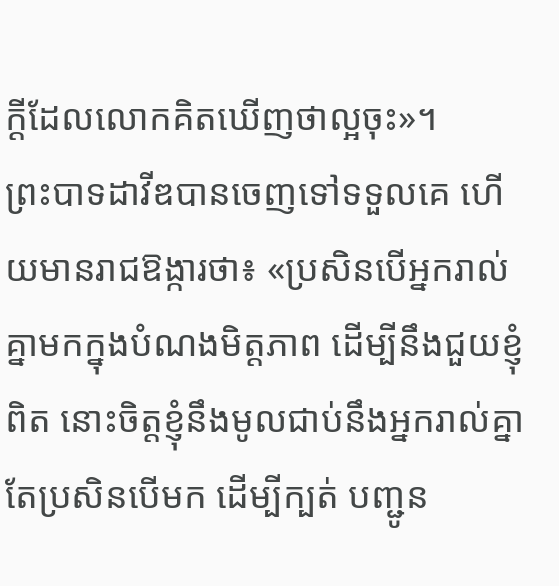ក្ដីដែលលោកគិតឃើញថាល្អចុះ»។
ព្រះបាទដាវីឌបានចេញទៅទទួលគេ ហើយមានរាជឱង្ការថា៖ «ប្រសិនបើអ្នករាល់គ្នាមកក្នុងបំណងមិត្តភាព ដើម្បីនឹងជួយខ្ញុំពិត នោះចិត្តខ្ញុំនឹងមូលជាប់នឹងអ្នករាល់គ្នា តែប្រសិនបើមក ដើម្បីក្បត់ បញ្ជូន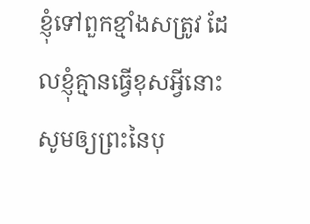ខ្ញុំទៅពួកខ្មាំងសត្រូវ ដែលខ្ញុំគ្មានធ្វើខុសអ្វីនោះ សូមឲ្យព្រះនៃបុ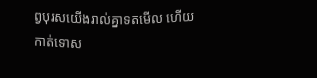ព្វបុរសយើងរាល់គ្នាទតមើល ហើយកាត់ទោស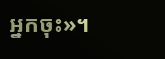អ្នកចុះ»។